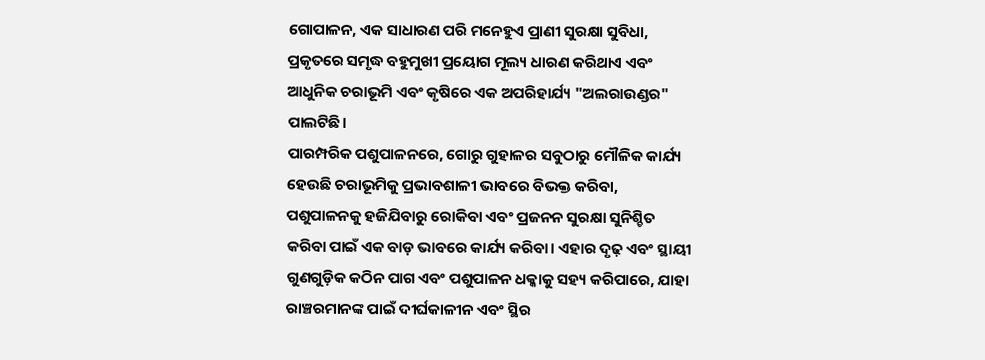ଗୋପାଳନ, ଏକ ସାଧାରଣ ପରି ମନେହୁଏ ପ୍ରାଣୀ ସୁରକ୍ଷା ସୁବିଧା, ପ୍ରକୃତରେ ସମୃଦ୍ଧ ବହୁମୁଖୀ ପ୍ରୟୋଗ ମୂଲ୍ୟ ଧାରଣ କରିଥାଏ ଏବଂ ଆଧୁନିକ ଚରାଭୂମି ଏବଂ କୃଷିରେ ଏକ ଅପରିହାର୍ଯ୍ୟ "ଅଲରାଉଣ୍ଡର" ପାଲଟିଛି।
ପାରମ୍ପରିକ ପଶୁପାଳନରେ, ଗୋରୁ ଗୁହାଳର ସବୁଠାରୁ ମୌଳିକ କାର୍ଯ୍ୟ ହେଉଛି ଚରାଭୂମିକୁ ପ୍ରଭାବଶାଳୀ ଭାବରେ ବିଭକ୍ତ କରିବା, ପଶୁପାଳନକୁ ହଜିଯିବାରୁ ରୋକିବା ଏବଂ ପ୍ରଜନନ ସୁରକ୍ଷା ସୁନିଶ୍ଚିତ କରିବା ପାଇଁ ଏକ ବାଡ଼ ଭାବରେ କାର୍ଯ୍ୟ କରିବା। ଏହାର ଦୃଢ଼ ଏବଂ ସ୍ଥାୟୀ ଗୁଣଗୁଡ଼ିକ କଠିନ ପାଗ ଏବଂ ପଶୁପାଳନ ଧକ୍କାକୁ ସହ୍ୟ କରିପାରେ, ଯାହା ରାଞ୍ଚରମାନଙ୍କ ପାଇଁ ଦୀର୍ଘକାଳୀନ ଏବଂ ସ୍ଥିର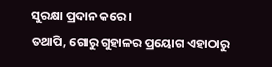ସୁରକ୍ଷା ପ୍ରଦାନ କରେ।
ତଥାପି, ଗୋରୁ ଗୁହାଳର ପ୍ରୟୋଗ ଏହାଠାରୁ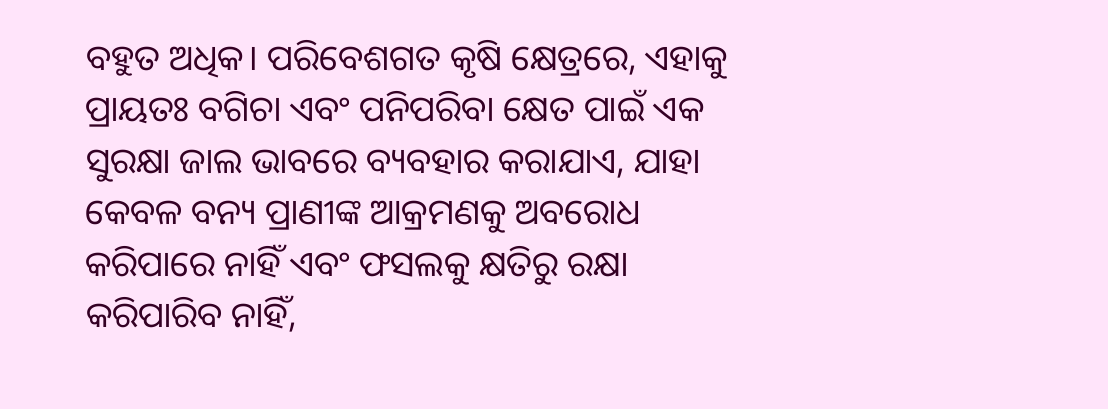ବହୁତ ଅଧିକ। ପରିବେଶଗତ କୃଷି କ୍ଷେତ୍ରରେ, ଏହାକୁ ପ୍ରାୟତଃ ବଗିଚା ଏବଂ ପନିପରିବା କ୍ଷେତ ପାଇଁ ଏକ ସୁରକ୍ଷା ଜାଲ ଭାବରେ ବ୍ୟବହାର କରାଯାଏ, ଯାହା କେବଳ ବନ୍ୟ ପ୍ରାଣୀଙ୍କ ଆକ୍ରମଣକୁ ଅବରୋଧ କରିପାରେ ନାହିଁ ଏବଂ ଫସଲକୁ କ୍ଷତିରୁ ରକ୍ଷା କରିପାରିବ ନାହିଁ,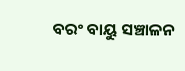ବରଂ ବାୟୁ ସଞ୍ଚାଳନ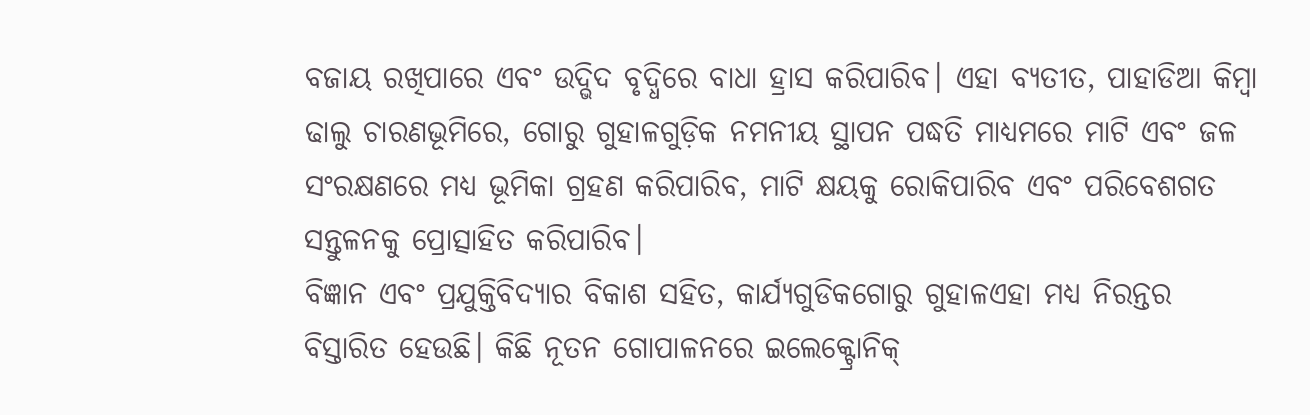ବଜାୟ ରଖିପାରେ ଏବଂ ଉଦ୍ଭିଦ ବୃଦ୍ଧିରେ ବାଧା ହ୍ରାସ କରିପାରିବ। ଏହା ବ୍ୟତୀତ, ପାହାଡିଆ କିମ୍ବା ଢାଲୁ ଚାରଣଭୂମିରେ, ଗୋରୁ ଗୁହାଳଗୁଡ଼ିକ ନମନୀୟ ସ୍ଥାପନ ପଦ୍ଧତି ମାଧ୍ୟମରେ ମାଟି ଏବଂ ଜଳ ସଂରକ୍ଷଣରେ ମଧ୍ୟ ଭୂମିକା ଗ୍ରହଣ କରିପାରିବ, ମାଟି କ୍ଷୟକୁ ରୋକିପାରିବ ଏବଂ ପରିବେଶଗତ ସନ୍ତୁଳନକୁ ପ୍ରୋତ୍ସାହିତ କରିପାରିବ।
ବିଜ୍ଞାନ ଏବଂ ପ୍ରଯୁକ୍ତିବିଦ୍ୟାର ବିକାଶ ସହିତ, କାର୍ଯ୍ୟଗୁଡିକଗୋରୁ ଗୁହାଳଏହା ମଧ୍ୟ ନିରନ୍ତର ବିସ୍ତାରିତ ହେଉଛି। କିଛି ନୂତନ ଗୋପାଳନରେ ଇଲେକ୍ଟ୍ରୋନିକ୍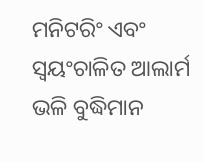ମନିଟରିଂ ଏବଂ ସ୍ୱୟଂଚାଳିତ ଆଲାର୍ମ ଭଳି ବୁଦ୍ଧିମାନ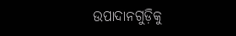ଉପାଦାନଗୁଡ଼ିକୁ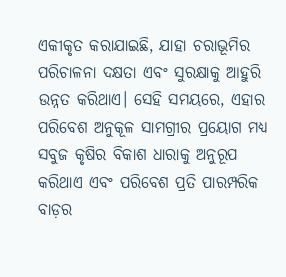ଏକୀକୃତ କରାଯାଇଛି, ଯାହା ଚରାଭୂମିର ପରିଚାଳନା ଦକ୍ଷତା ଏବଂ ସୁରକ୍ଷାକୁ ଆହୁରି ଉନ୍ନତ କରିଥାଏ। ସେହି ସମୟରେ, ଏହାର ପରିବେଶ ଅନୁକୂଳ ସାମଗ୍ରୀର ପ୍ରୟୋଗ ମଧ୍ୟ ସବୁଜ କୃଷିର ବିକାଶ ଧାରାକୁ ଅନୁରୂପ କରିଥାଏ ଏବଂ ପରିବେଶ ପ୍ରତି ପାରମ୍ପରିକ ବାଡ଼ର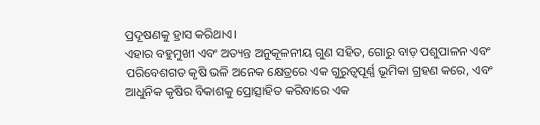ପ୍ରଦୂଷଣକୁ ହ୍ରାସ କରିଥାଏ।
ଏହାର ବହୁମୁଖୀ ଏବଂ ଅତ୍ୟନ୍ତ ଅନୁକୂଳନୀୟ ଗୁଣ ସହିତ, ଗୋରୁ ବାଡ଼ ପଶୁପାଳନ ଏବଂ ପରିବେଶଗତ କୃଷି ଭଳି ଅନେକ କ୍ଷେତ୍ରରେ ଏକ ଗୁରୁତ୍ୱପୂର୍ଣ୍ଣ ଭୂମିକା ଗ୍ରହଣ କରେ, ଏବଂ ଆଧୁନିକ କୃଷିର ବିକାଶକୁ ପ୍ରୋତ୍ସାହିତ କରିବାରେ ଏକ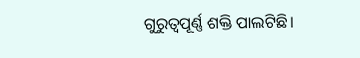ଗୁରୁତ୍ୱପୂର୍ଣ୍ଣ ଶକ୍ତି ପାଲଟିଛି।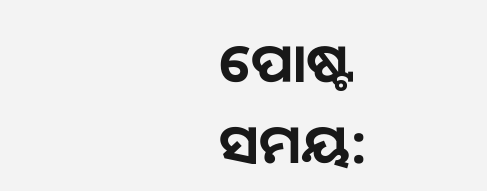ପୋଷ୍ଟ ସମୟ: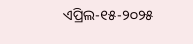ଏପ୍ରିଲ-୧୫-୨୦୨୫